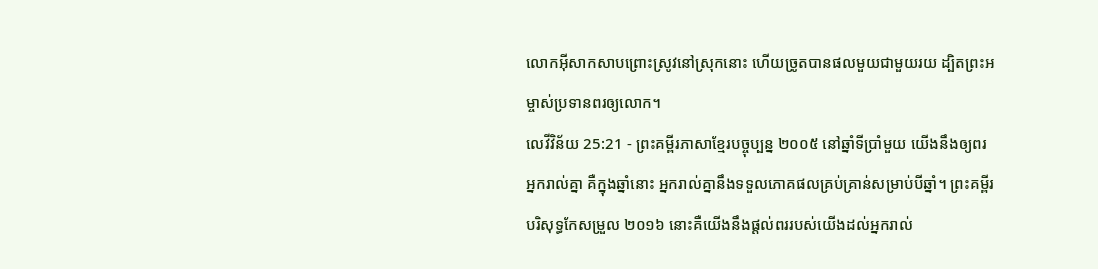លោកអ៊ីសាកសាបព្រោះស្រូវនៅស្រុកនោះ ហើយច្រូតបានផលមួយជាមួយរយ ដ្បិតព្រះអម្ចាស់ប្រទានពរឲ្យលោក។
លេវីវិន័យ 25:21 - ព្រះគម្ពីរភាសាខ្មែរបច្ចុប្បន្ន ២០០៥ នៅឆ្នាំទីប្រាំមួយ យើងនឹងឲ្យពរអ្នករាល់គ្នា គឺក្នុងឆ្នាំនោះ អ្នករាល់គ្នានឹងទទួលភោគផលគ្រប់គ្រាន់សម្រាប់បីឆ្នាំ។ ព្រះគម្ពីរបរិសុទ្ធកែសម្រួល ២០១៦ នោះគឺយើងនឹងផ្តល់ពររបស់យើងដល់អ្នករាល់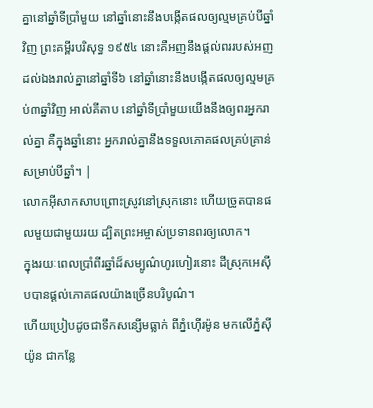គ្នានៅឆ្នាំទីប្រាំមួយ នៅឆ្នាំនោះនឹងបង្កើតផលឲ្យល្មមគ្រប់បីឆ្នាំវិញ ព្រះគម្ពីរបរិសុទ្ធ ១៩៥៤ នោះគឺអញនឹងផ្តល់ពររបស់អញដល់ឯងរាល់គ្នានៅឆ្នាំទី៦ នៅឆ្នាំនោះនឹងបង្កើតផលឲ្យល្មមគ្រប់៣ឆ្នាំវិញ អាល់គីតាប នៅឆ្នាំទីប្រាំមួយយើងនឹងឲ្យពរអ្នករាល់គ្នា គឺក្នុងឆ្នាំនោះ អ្នករាល់គ្នានឹងទទួលភោគផលគ្រប់គ្រាន់សម្រាប់បីឆ្នាំ។ |
លោកអ៊ីសាកសាបព្រោះស្រូវនៅស្រុកនោះ ហើយច្រូតបានផលមួយជាមួយរយ ដ្បិតព្រះអម្ចាស់ប្រទានពរឲ្យលោក។
ក្នុងរយៈពេលប្រាំពីរឆ្នាំដ៏សម្បូណ៌ហូរហៀរនោះ ដីស្រុកអេស៊ីបបានផ្ដល់ភោគផលយ៉ាងច្រើនបរិបូណ៌។
ហើយប្រៀបដូចជាទឹកសន្សើមធ្លាក់ ពីភ្នំហ៊ើរម៉ូន មកលើភ្នំស៊ីយ៉ូន ជាកន្លែ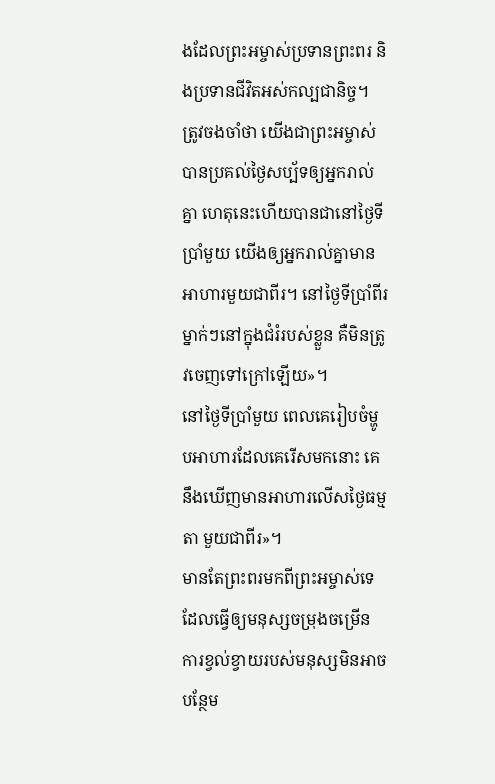ងដែលព្រះអម្ចាស់ប្រទានព្រះពរ និងប្រទានជីវិតអស់កល្បជានិច្ច។
ត្រូវចងចាំថា យើងជាព្រះអម្ចាស់ បានប្រគល់ថ្ងៃសប្ប័ទឲ្យអ្នករាល់គ្នា ហេតុនេះហើយបានជានៅថ្ងៃទីប្រាំមួយ យើងឲ្យអ្នករាល់គ្នាមានអាហារមួយជាពីរ។ នៅថ្ងៃទីប្រាំពីរម្នាក់ៗនៅក្នុងជំរំរបស់ខ្លួន គឺមិនត្រូវចេញទៅក្រៅឡើយ»។
នៅថ្ងៃទីប្រាំមួយ ពេលគេរៀបចំម្ហូបអាហារដែលគេរើសមកនោះ គេនឹងឃើញមានអាហារលើសថ្ងៃធម្មតា មួយជាពីរ»។
មានតែព្រះពរមកពីព្រះអម្ចាស់ទេ ដែលធ្វើឲ្យមនុស្សចម្រុងចម្រើន ការខ្វល់ខ្វាយរបស់មនុស្សមិនអាចបន្ថែម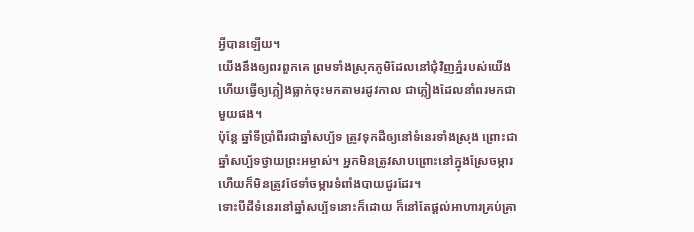អ្វីបានឡើយ។
យើងនឹងឲ្យពរពួកគេ ព្រមទាំងស្រុកភូមិដែលនៅជុំវិញភ្នំរបស់យើង ហើយធ្វើឲ្យភ្លៀងធ្លាក់ចុះមកតាមរដូវកាល ជាភ្លៀងដែលនាំពរមកជាមួយផង។
ប៉ុន្តែ ឆ្នាំទីប្រាំពីរជាឆ្នាំសប្ប័ទ ត្រូវទុកដីឲ្យនៅទំនេរទាំងស្រុង ព្រោះជាឆ្នាំសប្ប័ទថ្វាយព្រះអម្ចាស់។ អ្នកមិនត្រូវសាបព្រោះនៅក្នុងស្រែចម្ការ ហើយក៏មិនត្រូវថែទាំចម្ការទំពាំងបាយជូរដែរ។
ទោះបីដីទំនេរនៅឆ្នាំសប្ប័ទនោះក៏ដោយ ក៏នៅតែផ្ដល់អាហារគ្រប់គ្រា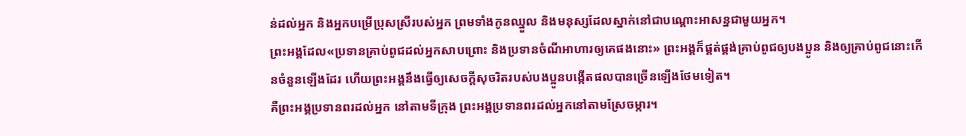ន់ដល់អ្នក និងអ្នកបម្រើប្រុសស្រីរបស់អ្នក ព្រមទាំងកូនឈ្នួល និងមនុស្សដែលស្នាក់នៅជាបណ្ដោះអាសន្នជាមួយអ្នក។
ព្រះអង្គដែល«ប្រទានគ្រាប់ពូជដល់អ្នកសាបព្រោះ និងប្រទានចំណីអាហារឲ្យគេផងនោះ» ព្រះអង្គក៏ផ្គត់ផ្គង់គ្រាប់ពូជឲ្យបងប្អូន និងឲ្យគ្រាប់ពូជនោះកើនចំនួនឡើងដែរ ហើយព្រះអង្គនឹងធ្វើឲ្យសេចក្ដីសុចរិតរបស់បងប្អូនបង្កើតផលបានច្រើនឡើងថែមទៀត។
គឺព្រះអង្គប្រទានពរដល់អ្នក នៅតាមទីក្រុង ព្រះអង្គប្រទានពរដល់អ្នកនៅតាមស្រែចម្ការ។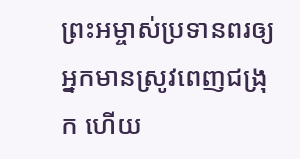ព្រះអម្ចាស់ប្រទានពរឲ្យអ្នកមានស្រូវពេញជង្រុក ហើយ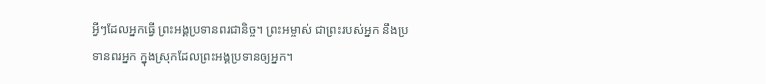អ្វីៗដែលអ្នកធ្វើ ព្រះអង្គប្រទានពរជានិច្ច។ ព្រះអម្ចាស់ ជាព្រះរបស់អ្នក នឹងប្រទានពរអ្នក ក្នុងស្រុកដែលព្រះអង្គប្រទានឲ្យអ្នក។